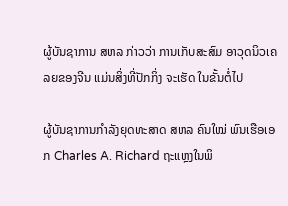ຜູ້ບັນຊາການ ສຫລ ກ່າວວ່າ ການເກັບສະສົມ ອາວຸດນິວເຄລຍຂອງຈີນ ແມ່ນສິ່ງທີ່ປັກກິ່ງ ຈະເຮັດ ໃນຂັ້ນຕໍ່ໄປ

ຜູ້ບັນຊາການກຳລັງຍຸດທະສາດ ສຫລ ຄົນໃໝ່ ພົນເຮືອເອກ Charles A. Richard ຖະແຫຼງໃນພິ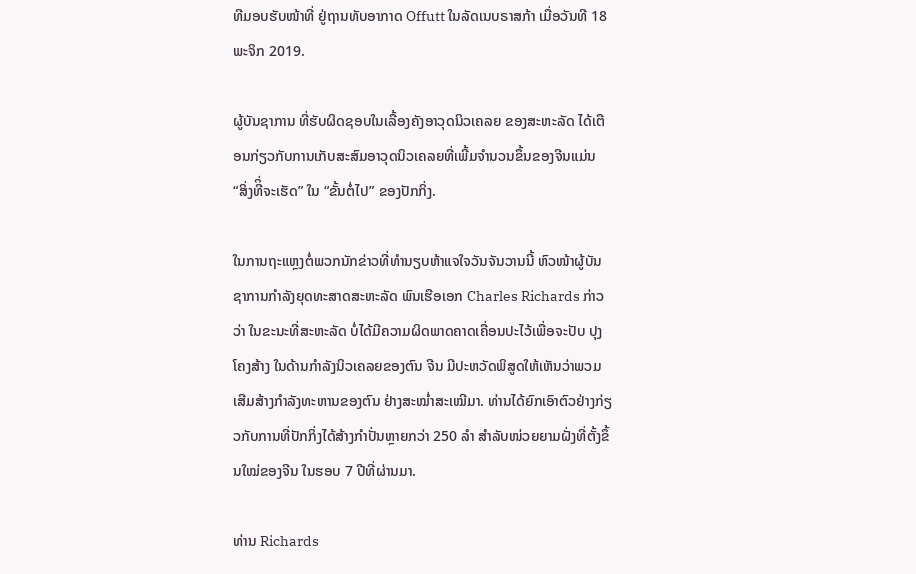ທີມອບຮັບໜ້າທີ່ ຢູ່ຖານທັບອາກາດ Offutt ໃນລັດເນບຣາສກ້າ ເມື່ອວັນທີ 18 ພະຈິກ 2019.

ຜູ້ບັນຊາການ ທີ່ຮັບຜິດຊອບໃນເລື້ອງຄັງອາວຸດນິວເຄລຍ ຂອງສະຫະລັດ ໄດ້ເຕືອນກ່ຽວກັບການເກັບສະສົມອາວຸດນິວເຄລຍທີ່ເພີ້ມຈຳນວນຂຶ້ນຂອງຈີນແມ່ນ “ສິ່ງທີິ່ຈະເຮັດ” ໃນ “ຂັ້ນຕໍ່ໄປ” ຂອງປັກກິ່ງ.

ໃນການຖະແຫຼງຕໍ່ພວກນັກຂ່າວທີ່ທຳນຽບຫ້າແຈໃຈວັນຈັນວານນີ້ ຫົວໜ້າຜູ້ບັນຊາການກຳລັງຍຸດທະສາດສະຫະລັດ ພົນເຮືອເອກ Charles Richards ກ່າວວ່າ ໃນຂະນະທີ່ສະຫະລັດ ບໍ່ໄດ້ມີຄວາມຜິດພາດຄາດເຄື່ອນປະໄວ້ເພື່ອຈະປັບ ປຸງໂຄງສ້າງ ໃນດ້ານກຳລັງນິວເຄລຍຂອງຕົນ ຈີນ ມີປະຫວັດພິສູດໃຫ້ເຫັນວ່າພວມເສີມສ້າງກຳລັງທະຫານຂອງຕົນ ຢ່າງສະໝ່ຳສະເໝີມາ. ທ່ານໄດ້ຍົກເອົາຕົວຢ່າງກ່ຽວກັບການທີ່ປັກກິ່ງໄດ້ສ້າງກຳປັ່ນຫຼາຍກວ່າ 250 ລຳ ສຳລັບໜ່ວຍຍາມຝັ່ງທີ່ຕັ້ງຂຶ້ນໃໝ່ຂອງຈີນ ໃນຮອບ 7 ປີທີ່ຜ່ານມາ.

ທ່ານ Richards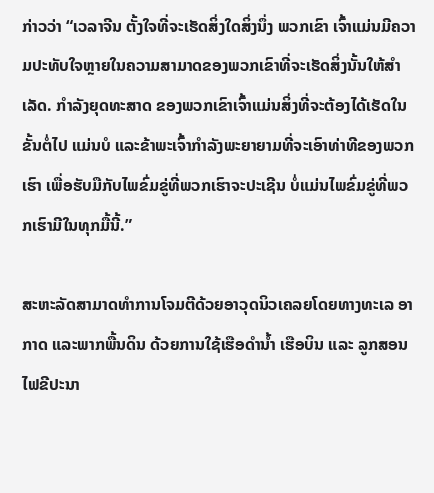ກ່າວວ່າ “ເວລາຈີນ ຕັ້ງໃຈທີ່ຈະເຮັດສິ່ງໃດສິ່ງນຶ່ງ ພວກເຂົາ ເຈົ້າແມ່ນມີຄວາມປະທັບໃຈຫຼາຍໃນຄວາມສາມາດຂອງພວກເຂົາທີ່ຈະເຮັດສິ່ງນັ້ນໃຫ້ສຳເລັດ. ກຳລັງຍຸດທະສາດ ຂອງພວກເຂົາເຈົ້າແມ່ນສິ່ງທີ່ຈະຕ້ອງໄດ້ເຮັດໃນຂັ້ນຕໍ່ໄປ ແມ່ນບໍ ແລະຂ້າພະເຈົ້າກຳລັງພະຍາຍາມທີ່ຈະເອົາທ່າທີຂອງພວກເຮົາ ເພື່ອຮັບມືກັບໄພຂົ່ມຂູ່ທີ່ພວກເຮົາຈະປະເຊີນ ບໍ່ແມ່ນໄພຂົ່ມຂູ່ທີ່ພວກເຮົາມີໃນທຸກມື້ນີ້.”

ສະຫະລັດສາມາດທຳການໂຈມຕີດ້ວຍອາວຸດນິວເຄລຍໂດຍທາງທະເລ ອາກາດ ແລະພາກພື້ນດິນ ດ້ວຍການໃຊ້ເຮືອດຳນ້ຳ ເຮືອບິນ ແລະ ລູກສອນໄຟຂີປະນາ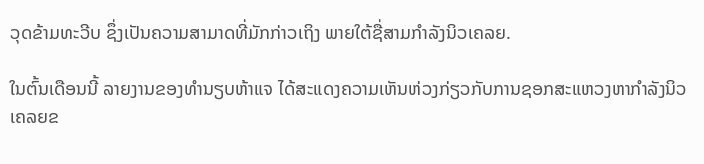ວຸດຂ້າມທະວີບ ຊຶ່ງເປັນຄວາມສາມາດທີ່ມັກກ່າວເຖິງ ພາຍໃຕ້ຊື່ສາມກຳລັງນິວເຄລຍ.

ໃນຕົ້ນເດືອນນີ້ ລາຍງານຂອງທຳນຽບຫ້າແຈ ໄດ້ສະແດງຄວາມເຫັນຫ່ວງກ່ຽວກັບການຊອກສະແຫວງຫາກຳລັງນິວເຄລຍຂ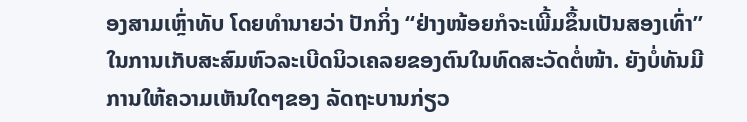ອງສາມເຫຼົ່າທັບ ໂດຍທຳນາຍວ່າ ປັກກິ່ງ “ຢ່າງໜ້ອຍກໍຈະເພີ້ມຂຶ້ນເປັນສອງເທົ່າ” ໃນການເກັບສະສົມຫົວລະເບີດນິວເຄລຍຂອງຕົນໃນທົດສະວັດຕໍ່ໜ້າ. ຍັງບໍ່ທັນມີການໃຫ້ຄວາມເຫັນໃດໆຂອງ ລັດຖະບານກ່ຽວ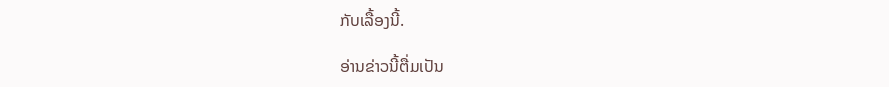ກັບເລື້ອງນີ້.

ອ່ານຂ່າວນີ້ຕື່ມເປັນ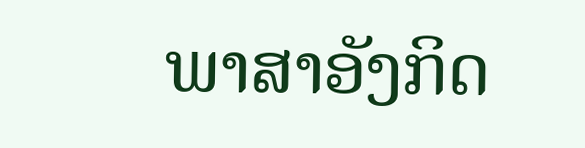ພາສາອັງກິດ